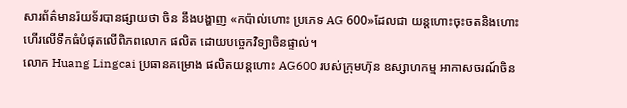សារព័ត៌មានរ៉យទ័របានផ្សាយថា ចិន នឹងបង្ហាញ «កប៉ាល់ហោះ ប្រភេទ AG 600»ដែលជា យន្តហោះចុះចតនិងហោះហើរលើទឹកធំបំផុតលើពិភពលោក ផលិត ដោយបច្ចេកវិទ្យាចិនផ្ទាល់។
លោក Huang Lingcai ប្រធានគម្រោង ផលិតយន្តហោះ AG600 របស់ក្រុមហ៊ុន ឧស្សាហកម្ម អាកាសចរណ៍ចិន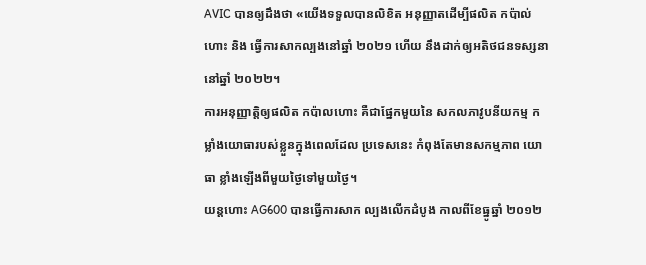AVIC បានឲ្យដឹងថា «យើងទទួលបានលិខិត អនុញ្ញាតដើម្បីផលិត កប៉ាល់ហោះ និង ធ្វើការសាកល្បងនៅឆ្នាំ ២០២១ ហើយ នឹងដាក់ឲ្យអតិថជនទស្សនានៅឆ្នាំ ២០២២។
ការអនុញ្ញាត្តិឲ្យផលិត កប៉ាលហោះ គឺជាផ្នែកមួយនៃ សកលភាវូបនីយកម្ម កម្លាំងយោធារបស់ខ្លួនក្នុងពេលដែល ប្រទេសនេះ កំពុងតែមានសកម្មភាព យោធា ខ្លាំងឡើងពីមួយថ្ងៃទៅមួយថ្ងៃ។
យន្តហោះ AG600 បានធ្វើការសាក ល្បងលើកដំបូង កាលពីខែធ្នូឆ្នាំ ២០១២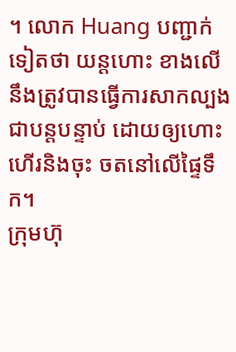។ លោក Huang បញ្ជាក់ទៀតថា យន្តហោះ ខាងលើ នឹងត្រូវបានធ្វើការសាកល្បង ជាបន្តបន្ទាប់ ដោយឲ្យហោះហើរនិងចុះ ចតនៅលើផ្ទៃទឹក។
ក្រុមហ៊ុ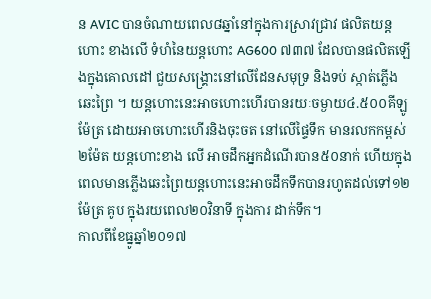ន AVIC បានចំណាយពេល៨ឆ្នាំនៅក្នុងការស្រាវជ្រាវ ផលិតយន្តហោះ ខាងលើ ទំហំនៃយន្តហោះ AG600 ៧៣៧ ដែលបានផលិតឡើងក្នុងគោលដៅ ជួយសង្គ្រោះនៅលើដែនសមុទ្រ និងទប់ ស្កាត់ភ្លើងឆេះព្រៃ ។ យន្តហោះនេះអាចហោះហើរបានរយៈចម្ងាយ៤.៥០០គីឡូម៉ែត្រ ដោយអាចហោះហើរនិងចុះចត នៅលើផ្ទៃទឹក មានរលកកម្ពស់២ម៉ែត យន្តហោះខាង លើ អាចដឹកអ្នកដំណើរបាន៥០នាក់ ហើយក្នុងពេលមានភ្លើងឆេះព្រៃយន្តហោះនេះអាចដឹកទឹកបានរហូតដល់ទៅ១២ ម៉ែត្រ គូប ក្នុងរយពេល២០វិនាទី ក្នុងការ ដាក់ទឹក។
កាលពីខែធ្នូឆ្នាំ២០១៧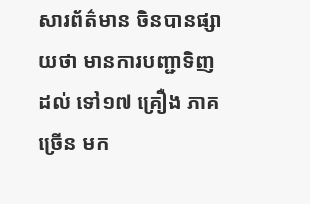សារព័ត៌មាន ចិនបានផ្សាយថា មានការបញ្ជាទិញដល់ ទៅ១៧ គ្រឿង ភាគច្រើន មក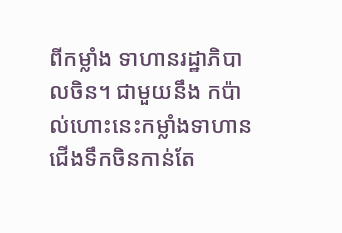ពីកម្លាំង ទាហានរដ្ឋាភិបាលចិន។ ជាមួយនឹង កប៉ាល់ហោះនេះកម្លាំងទាហានជើងទឹកចិនកាន់តែ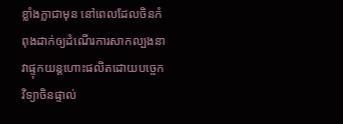ខ្លាំងក្លាជាមុន នៅពេលដែលចិនកំពុងដាក់ឲ្យដំណើរការសាកល្បងនាវាផ្ទុកយន្តហោះផលិតដោយបច្ចេកវិទ្យាចិនផ្ទាល់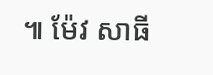៕ ម៉ែវ សាធី